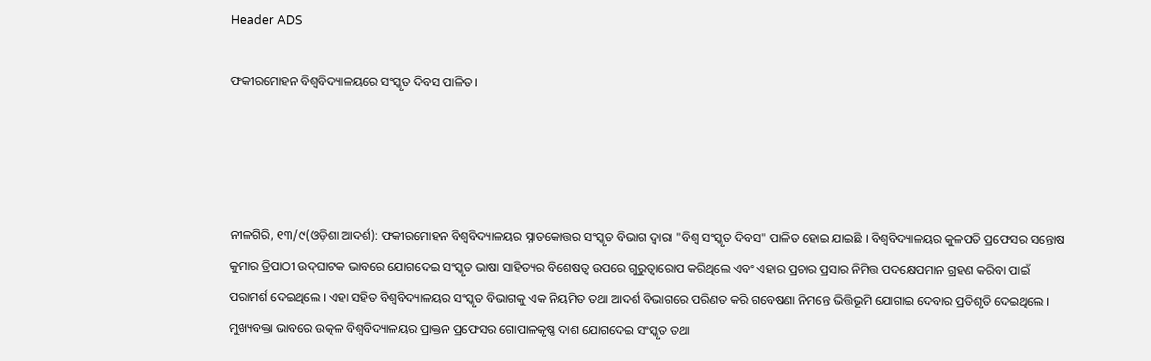Header ADS

ଫକୀରମୋହନ ବିଶ୍ୱବିଦ୍ୟାଳୟରେ ସଂସ୍କୃତ ଦିବସ ପାଳିତ।




ନୀଳଗିରି, ୧୩/୯(ଓଡ଼ିଶା ଆଦର୍ଶ): ଫକୀରମୋହନ ବିଶ୍ୱବିଦ୍ୟାଳୟର ସ୍ନାତକୋତ୍ତର ସଂସ୍କୃତ ବିଭାଗ ଦ୍ୱାରା "ବିଶ୍ୱ ସଂସ୍କୃତ ଦିବସ" ପାଳିତ ହୋଇ ଯାଇଛି । ବିଶ୍ବବିଦ୍ୟାଳୟର କୁଳପତି ପ୍ରଫେସର ସନ୍ତୋଷ କୁମାର ତ୍ରିପାଠୀ ଉଦ୍‌ଘାଟକ ଭାବରେ ଯୋଗଦେଇ ସଂସ୍କୃତ ଭାଷା ସାହିତ୍ୟର ବିଶେଷତ୍ୱ ଉପରେ ଗୁରୁତ୍ୱାରୋପ କରିଥିଲେ ଏବଂ ଏହାର ପ୍ରଚାର ପ୍ରସାର ନିମିତ୍ତ ପଦକ୍ଷେପମାନ ଗ୍ରହଣ କରିବା ପାଇଁ ପରାମର୍ଶ ଦେଇଥିଲେ । ଏହା ସହିତ ବିଶ୍ୱବିଦ୍ୟାଳୟର ସଂସ୍କୃତ ବିଭାଗକୁ ଏକ ନିୟମିତ ତଥା ଆଦର୍ଶ ବିଭାଗରେ ପରିଣତ କରି ଗବେଷଣା ନିମନ୍ତେ ଭିତ୍ତିଭୂମି ଯୋଗାଇ ଦେବାର ପ୍ରତିଶୃତି ଦେଇଥିଲେ । ମୁଖ୍ୟବକ୍ତା ଭାବରେ ଉତ୍କଳ ବିଶ୍ୱବିଦ୍ୟାଳୟର ପ୍ରାକ୍ତନ ପ୍ରଫେସର ଗୋପାଳକୃଷ୍ଣ ଦାଶ ଯୋଗଦେଇ ସଂସ୍କୃତ ତଥା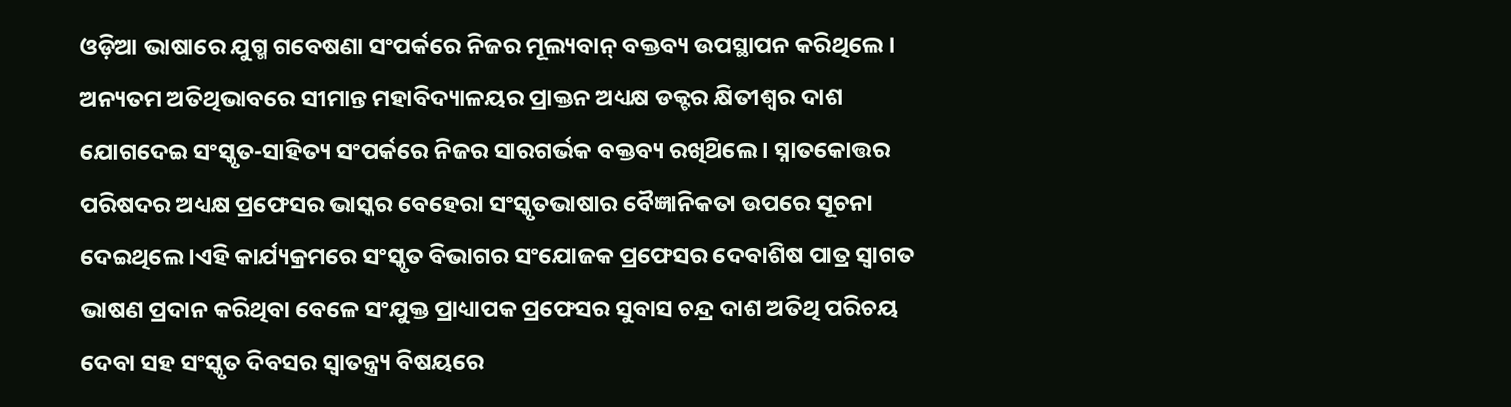ଓଡ଼ିଆ ଭାଷାରେ ଯୁଗ୍ମ ଗବେଷଣା ସଂପର୍କରେ ନିଜର ମୂଲ୍ୟବାନ୍ ବକ୍ତବ୍ୟ ଉପସ୍ଥାପନ କରିଥିଲେ । ଅନ୍ୟତମ ଅତିଥିଭାବରେ ସୀମାନ୍ତ ମହାବିଦ୍ୟାଳୟର ପ୍ରାକ୍ତନ ଅଧ୍ୟକ୍ଷ ଡକ୍ଟର କ୍ଷିତୀଶ୍ବର ଦାଶ ଯୋଗଦେଇ ସଂସ୍କୃତ-ସାହିତ୍ୟ ସଂପର୍କରେ ନିଜର ସାରଗର୍ଭକ ବକ୍ତବ୍ୟ ରଖିଥ‌ିଲେ । ସ୍ନାତକୋତ୍ତର ପରିଷଦର ଅଧ୍ୟକ୍ଷ ପ୍ରଫେସର ଭାସ୍କର ବେହେରା ସଂସ୍କୃତଭାଷାର ବୈଜ୍ଞାନିକତା ଉପରେ ସୂଚନା ଦେଇଥିଲେ ।ଏହି କାର୍ଯ୍ୟକ୍ରମରେ ସଂସ୍କୃତ ବିଭାଗର ସଂଯୋଜକ ପ୍ରଫେସର ଦେବାଶିଷ ପାତ୍ର ସ୍ବାଗତ ଭାଷଣ ପ୍ରଦାନ କରିଥିବା ବେଳେ ସଂଯୁକ୍ତ ପ୍ରାଧ୍ୟାପକ ପ୍ରଫେସର ସୁବାସ ଚନ୍ଦ୍ର ଦାଶ ଅତିଥି ପରିଚୟ ଦେବା ସହ ସଂସ୍କୃତ ଦିବସର ସ୍ୱାତନ୍ତ୍ର୍ୟ ବିଷୟରେ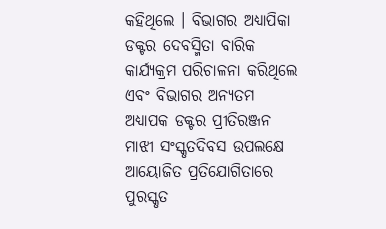କହିଥିଲେ । ବିଭାଗର ଅଧ୍ୟାପିକା ଡକ୍ଟର ଦେବସ୍ମିତା ବାରିକ କାର୍ଯ୍ୟକ୍ରମ ପରିଚାଳନା କରିଥିଲେ ଏବଂ ବିଭାଗର ଅନ୍ୟତମ ଅଧ୍ୟାପକ ଡକ୍ଟର ପ୍ରୀତିରଞ୍ଜନ ମାଝୀ ସଂସ୍କୃତଦିବସ ଉପଲକ୍ଷେ ଆୟୋଜିତ ପ୍ରତିଯୋଗିତାରେ ପୁରସ୍କୃତ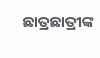ଛାତ୍ରଛାତ୍ରୀଙ୍କ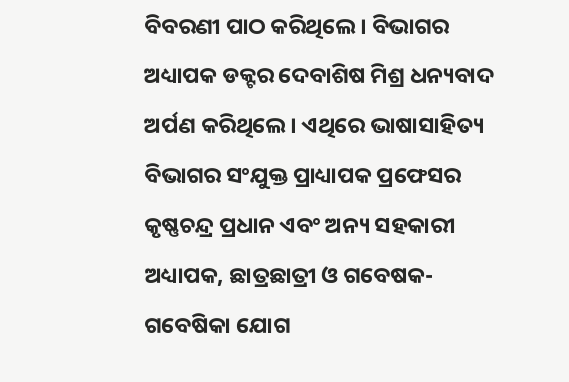ବିବରଣୀ ପାଠ କରିଥିଲେ । ବିଭାଗର ଅଧ୍ୟାପକ ଡକ୍ଟର ଦେବାଶିଷ ମିଶ୍ର ଧନ୍ୟବାଦ ଅର୍ପଣ କରିଥିଲେ। ଏଥିରେ ଭାଷାସାହିତ୍ୟ ବିଭାଗର ସଂଯୁକ୍ତ ପ୍ରାଧ୍ୟାପକ ପ୍ରଫେସର କୃଷ୍ଣଚନ୍ଦ୍ର ପ୍ରଧାନ ଏବଂ ଅନ୍ୟ ସହକାରୀ ଅଧ୍ୟାପକ, ଛାତ୍ରଛାତ୍ରୀ ଓ ଗବେଷକ-ଗବେଷିକା ଯୋଗ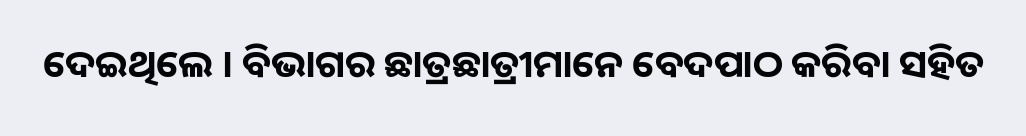ଦେଇଥିଲେ । ବିଭାଗର ଛାତ୍ରଛାତ୍ରୀମାନେ ବେଦପାଠ କରିବା ସହିତ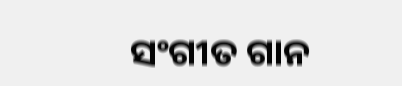ସଂଗୀତ ଗାନ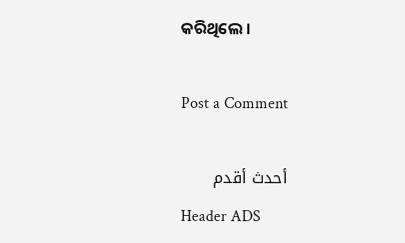କରିଥିଲେ ।

Post a Comment

أحدث أقدم
Header ADS